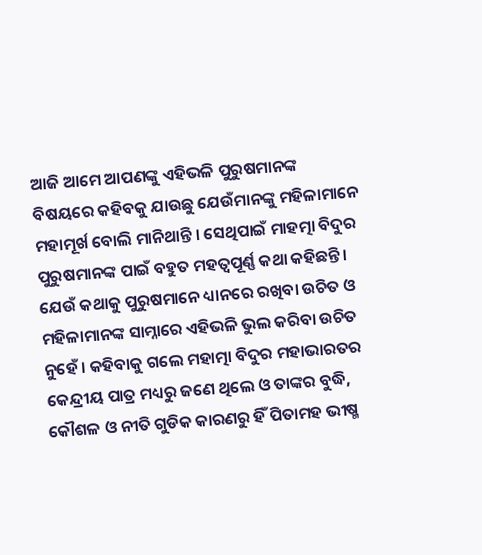ଆଜି ଆମେ ଆପଣଙ୍କୁ ଏହିଭଳି ପୁରୁଷମାନଙ୍କ ବିଷୟରେ କହିବକୁ ଯାଉଛୁ ଯେଉଁମାନଙ୍କୁ ମହିଳାମାନେ ମହାମୂର୍ଖ ବୋଲି ମାନିଥାନ୍ତି । ସେଥିପାଇଁ ମାହତ୍ମା ବିଦୁର ପୁରୁଷମାନଙ୍କ ପାଇଁ ବହୁତ ମହତ୍ଵପୂର୍ଣ୍ଣ କଥା କହିଛନ୍ତି । ଯେଉଁ କଥାକୁ ପୁରୁଷମାନେ ଧ୍ୟାନରେ ରଖିବା ଉଚିତ ଓ ମହିଳାମାନଙ୍କ ସାମ୍ନାରେ ଏହିଭଳି ଭୁଲ କରିବା ଉଚିତ ନୁହେଁ । କହିବାକୁ ଗଲେ ମହାତ୍ମା ବିଦୁର ମହାଭାରତର କେନ୍ଦ୍ରୀୟ ପାତ୍ର ମଧ୍ୟରୁ ଜଣେ ଥିଲେ ଓ ତାଙ୍କର ବୁଦ୍ଧି, କୌଶଳ ଓ ନୀତି ଗୁଡିକ କାରଣରୁ ହିଁ ପିତାମହ ଭୀଷ୍ମ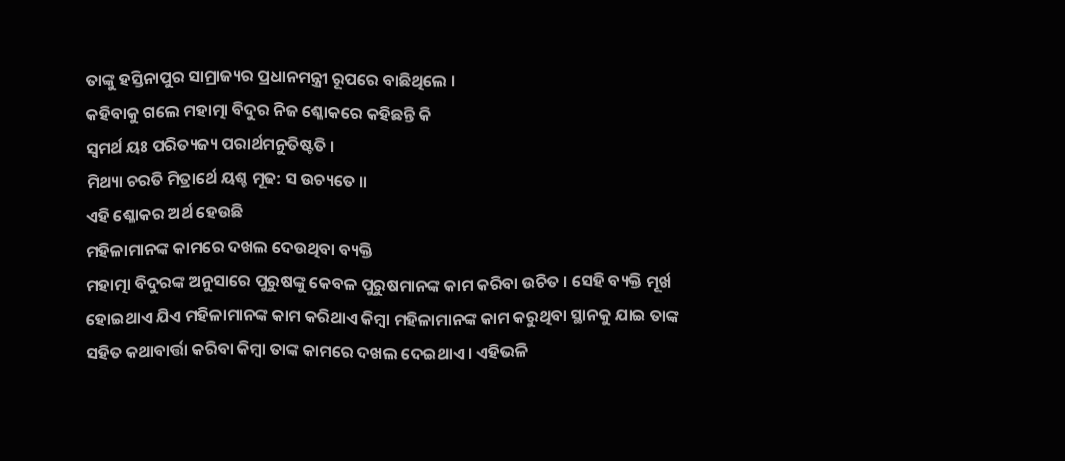ତାଙ୍କୁ ହସ୍ତିନାପୁର ସାମ୍ରାଜ୍ୟର ପ୍ରଧାନମନ୍ତ୍ରୀ ରୂପରେ ବାଛିଥିଲେ ।
କହିବାକୁ ଗଲେ ମହାତ୍ମା ବିଦୁର ନିଜ ଶ୍ଳୋକରେ କହିଛନ୍ତି କି
ସ୍ଵମର୍ଥ ୟଃ ପରିତ୍ୟଜ୍ୟ ପରାର୍ଥମନୁତିଷ୍ଟତି ।
ମିଥ୍ୟା ଚରତି ମିତ୍ରାର୍ଥେ ୟଶ୍ଚ ମୂଢ: ସ ଉଚ୍ୟତେ ॥
ଏହି ଶ୍ଳୋକର ଅର୍ଥ ହେଉଛି
ମହିଳାମାନଙ୍କ କାମରେ ଦଖଲ ଦେଉଥିବା ବ୍ୟକ୍ତି
ମହାତ୍ମା ବିଦୁରଙ୍କ ଅନୁସାରେ ପୁରୁଷଙ୍କୁ କେବଳ ପୁରୁଷମାନଙ୍କ କାମ କରିବା ଉଚିତ । ସେହି ବ୍ୟକ୍ତି ମୂର୍ଖ ହୋଇଥାଏ ଯିଏ ମହିଳାମାନଙ୍କ କାମ କରିଥାଏ କିମ୍ବା ମହିଳାମାନଙ୍କ କାମ କରୁଥିବା ସ୍ଥାନକୁ ଯାଇ ତାଙ୍କ ସହିତ କଥାବାର୍ତ୍ତା କରିବା କିମ୍ବା ତାଙ୍କ କାମରେ ଦଖଲ ଦେଇଥାଏ । ଏହିଭଳି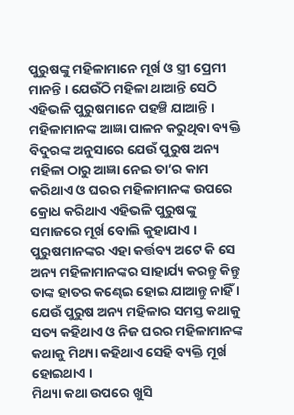ପୁରୁଷଙ୍କୁ ମହିଳାମାନେ ମୂର୍ଖ ଓ ସ୍ତ୍ରୀ ପ୍ରେମୀ ମାନନ୍ତି । ଯେଉଁଠି ମହିଳା ଥାଆନ୍ତି ସେଠି ଏହିଭଳି ପୁରୁଷମାନେ ପହଞ୍ଚି ଯାଆନ୍ତି ।
ମହିଳାମାନଙ୍କ ଆଜ୍ଞା ପାଳନ କରୁଥିବା ବ୍ୟକ୍ତି
ବିଦୁରଙ୍କ ଅନୁସାରେ ଯେଉଁ ପୁରୁଷ ଅନ୍ୟ ମହିଳା ଠାରୁ ଆଜ୍ଞା ନେଇ ତା’ର କାମ କରିଥାଏ ଓ ଘରର ମହିଳାମାନଙ୍କ ଉପରେ କ୍ରୋଧ କରିଥାଏ ଏହିଭଳି ପୁରୁଷଙ୍କୁ ସମାଜରେ ମୂର୍ଖ ବୋଲି କୁହାଯାଏ । ପୁରୁଷମାନଙ୍କର ଏହା କର୍ତ୍ତବ୍ୟ ଅଟେ କି ସେ ଅନ୍ୟ ମହିଳାମାନଙ୍କର ସାହାର୍ଯ୍ୟ କରନ୍ତୁ କିନ୍ତୁ ତାଙ୍କ ହାତର କଣ୍ଢେଇ ହୋଇ ଯାଆନ୍ତୁ ନାହିଁ । ଯେଉଁ ପୁରୁଷ ଅନ୍ୟ ମହିଳାର ସମସ୍ତ କଥାକୁ ସତ୍ୟ କହିଥାଏ ଓ ନିଜ ଘରର ମହିଳାମାନଙ୍କ କଥାକୁ ମିଥ୍ୟା କହିଥାଏ ସେହି ବ୍ୟକ୍ତି ମୂର୍ଖ ହୋଇଥାଏ ।
ମିଥ୍ୟା କଥା ଉପରେ ଖୁସି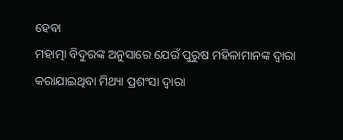ହେବା
ମହାତ୍ମା ବିଦୁରଙ୍କ ଅନୁସାରେ ଯେଉଁ ପୁରୁଷ ମହିଳାମାନଙ୍କ ଦ୍ଵାରା କରାଯାଇଥିବା ମିଥ୍ୟା ପ୍ରଶଂସା ଦ୍ଵାରା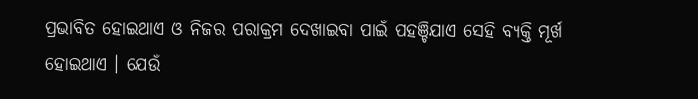ପ୍ରଭାବିତ ହୋଇଥାଏ ଓ ନିଜର ପରାକ୍ରମ ଦେଖାଇବା ପାଇଁ ପହଞ୍ଚିଯାଏ ସେହି ବ୍ୟକ୍ତି ମୂର୍ଖ ହୋଇଥାଏ । ଯେଉଁ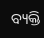ବ୍ୟକ୍ତି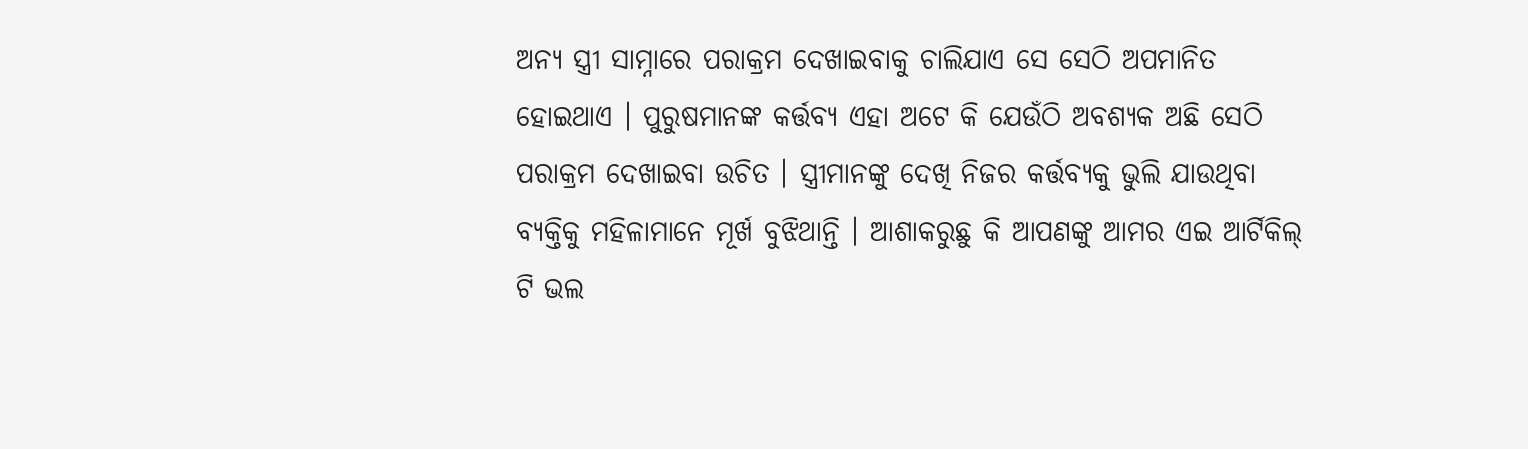ଅନ୍ୟ ସ୍ତ୍ରୀ ସାମ୍ନାରେ ପରାକ୍ରମ ଦେଖାଇବାକୁ ଚାଲିଯାଏ ସେ ସେଠି ଅପମାନିତ ହୋଇଥାଏ । ପୁରୁଷମାନଙ୍କ କର୍ତ୍ତବ୍ୟ ଏହା ଅଟେ କି ଯେଉଁଠି ଅବଶ୍ୟକ ଅଛି ସେଠି ପରାକ୍ରମ ଦେଖାଇବା ଉଚିତ । ସ୍ତ୍ରୀମାନଙ୍କୁ ଦେଖି ନିଜର କର୍ତ୍ତବ୍ୟକୁ ଭୁଲି ଯାଉଥିବା ବ୍ୟକ୍ତିକୁ ମହିଳାମାନେ ମୂର୍ଖ ବୁଝିଥାନ୍ତି । ଆଶାକରୁଛୁ କି ଆପଣଙ୍କୁ ଆମର ଏଇ ଆର୍ଟିକିଲ୍ ଟି ଭଲ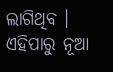ଲାଗିଥିବ । ଏହିପାରୁ ନୂଆ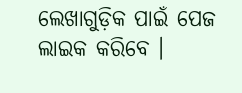ଲେଖାଗୁଡ଼ିକ ପାଇଁ ପେଜ ଲାଇକ କରିବେ ।